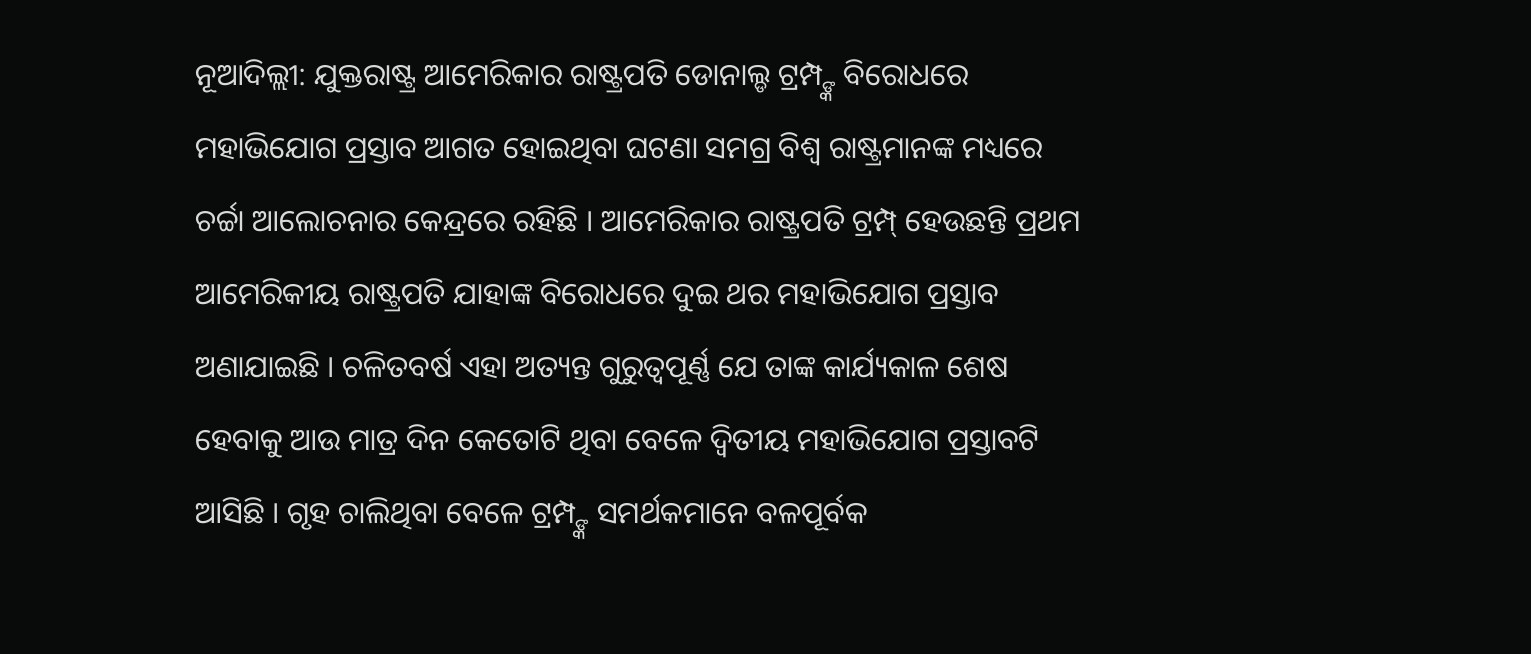ନୂଆଦିଲ୍ଲୀ: ଯୁକ୍ତରାଷ୍ଟ୍ର ଆମେରିକାର ରାଷ୍ଟ୍ରପତି ଡୋନାଲ୍ଡ ଟ୍ରମ୍ପ୍ଙ୍କ ବିରୋଧରେ ମହାଭିଯୋଗ ପ୍ରସ୍ତାବ ଆଗତ ହୋଇଥିବା ଘଟଣା ସମଗ୍ର ବିଶ୍ୱ ରାଷ୍ଟ୍ରମାନଙ୍କ ମଧ୍ୟରେ ଚର୍ଚ୍ଚା ଆଲୋଚନାର କେନ୍ଦ୍ରରେ ରହିଛି । ଆମେରିକାର ରାଷ୍ଟ୍ରପତି ଟ୍ରମ୍ପ୍ ହେଉଛନ୍ତି ପ୍ରଥମ ଆମେରିକୀୟ ରାଷ୍ଟ୍ରପତି ଯାହାଙ୍କ ବିରୋଧରେ ଦୁଇ ଥର ମହାଭିଯୋଗ ପ୍ରସ୍ତାବ ଅଣାଯାଇଛି । ଚଳିତବର୍ଷ ଏହା ଅତ୍ୟନ୍ତ ଗୁରୁତ୍ୱପୂର୍ଣ୍ଣ ଯେ ତାଙ୍କ କାର୍ଯ୍ୟକାଳ ଶେଷ ହେବାକୁ ଆଉ ମାତ୍ର ଦିନ କେତୋଟି ଥିବା ବେଳେ ଦ୍ୱିତୀୟ ମହାଭିଯୋଗ ପ୍ରସ୍ତାବଟି ଆସିଛି । ଗୃହ ଚାଲିଥିବା ବେଳେ ଟ୍ରମ୍ପ୍ଙ୍କ ସମର୍ଥକମାନେ ବଳପୂର୍ବକ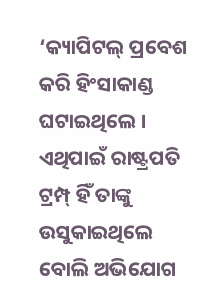‘କ୍ୟାପିଟଲ୍ ପ୍ରବେଶ କରି ହିଂସାକାଣ୍ଡ ଘଟାଇଥିଲେ । ଏଥିପାଇଁ ରାଷ୍ଟ୍ରପତି ଟ୍ରମ୍ପ୍ ହିଁ ତାଙ୍କୁ ଉସୁକାଇଥିଲେ ବୋଲି ଅଭିଯୋଗ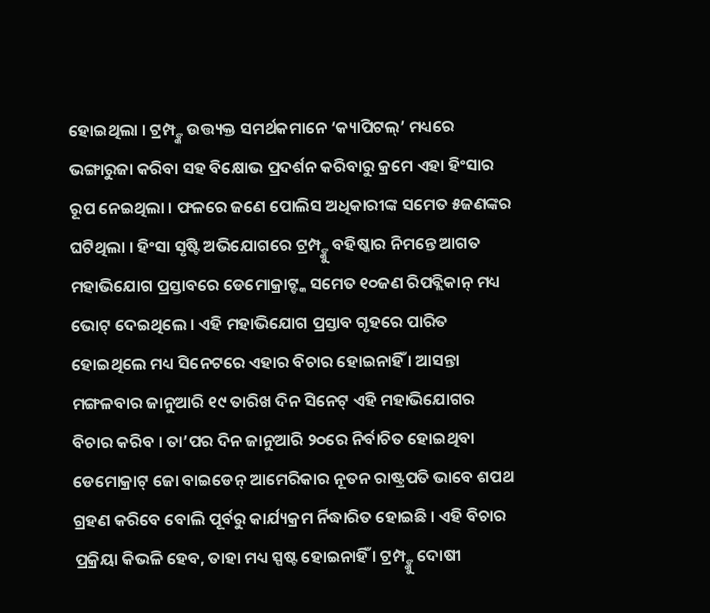ହୋଇଥିଲା । ଟ୍ରମ୍ପ୍ଙ୍କ ଉତ୍ତ୍ୟକ୍ତ ସମର୍ଥକମାନେ ‘କ୍ୟାପିଟଲ୍’ ମଧ୍ୟରେ ଭଙ୍ଗାରୁଜା କରିବା ସହ ବିକ୍ଷୋଭ ପ୍ରଦର୍ଶନ କରିବାରୁ କ୍ରମେ ଏହା ହିଂସାର ରୂପ ନେଇଥିଲା । ଫଳରେ ଜଣେ ପୋଲିସ ଅଧିକାରୀଙ୍କ ସମେତ ୫ଜଣଙ୍କର ଘଟିଥିଲା । ହିଂସା ସୃଷ୍ଟି ଅଭିଯୋଗରେ ଟ୍ରମ୍ପ୍ଙ୍କୁ ବହିଷ୍କାର ନିମନ୍ତେ ଆଗତ ମହାଭିଯୋଗ ପ୍ରସ୍ତାବରେ ଡେମୋକ୍ରାଟ୍ଙ୍କ ସମେତ ୧୦ଜଣ ରିପବ୍ଲିକାନ୍ ମଧ୍ୟ ଭୋଟ୍ ଦେଇଥିଲେ । ଏହି ମହାଭିଯୋଗ ପ୍ରସ୍ତାବ ଗୃହରେ ପାରିତ ହୋଇଥିଲେ ମଧ୍ୟ ସିନେଟରେ ଏହାର ବିଚାର ହୋଇନାହିଁ । ଆସନ୍ତା ମଙ୍ଗଳବାର ଜାନୁଆରି ୧୯ ତାରିଖ ଦିନ ସିନେଟ୍ ଏହି ମହାଭିଯୋଗର ବିଚାର କରିବ । ତା’ପର ଦିନ ଜାନୁଆରି ୨୦ରେ ନିର୍ବାଚିତ ହୋଇଥିବା ଡେମୋକ୍ରାଟ୍ ଜୋ ବାଇଡେନ୍ ଆମେରିକାର ନୂତନ ରାଷ୍ଟ୍ରପତି ଭାବେ ଶପଥ ଗ୍ରହଣ କରିବେ ବୋଲି ପୂର୍ବରୁ କାର୍ଯ୍ୟକ୍ରମ ର୍ନିଦ୍ଧାରିତ ହୋଇଛି । ଏହି ବିଚାର ପ୍ରକ୍ରିୟା କିଭଳି ହେବ, ତାହା ମଧ୍ୟ ସ୍ପଷ୍ଟ ହୋଇନାହିଁ । ଟ୍ରମ୍ପ୍ଙ୍କୁ ଦୋଷୀ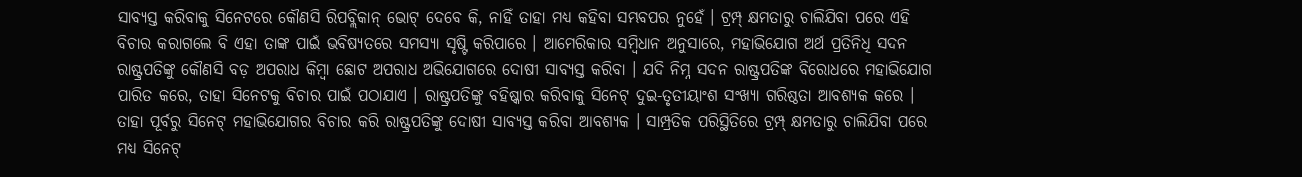ସାବ୍ୟସ୍ତ କରିବାକୁ ସିନେଟରେ କୌଣସି ରିପବ୍ଲିକାନ୍ ଭୋଟ୍ ଦେବେ କି, ନାହିଁ ତାହା ମଧ୍ୟ କହିବା ସମ୍ଭବପର ନୁହେଁ । ଟ୍ରମ୍ପ୍ କ୍ଷମତାରୁ ଚାଲିଯିବା ପରେ ଏହି ବିଚାର କରାଗଲେ ବି ଏହା ତାଙ୍କ ପାଇଁ ଭବିଷ୍ୟତରେ ସମସ୍ୟା ସୃଷ୍ଟି କରିପାରେ । ଆମେରିକାର ସମ୍ବିଧାନ ଅନୁସାରେ, ମହାଭିଯୋଗ ଅର୍ଥ ପ୍ରତିନିଧି ସଦନ ରାଷ୍ଟ୍ରପତିଙ୍କୁ କୌଣସି ବଡ଼ ଅପରାଧ କିମ୍ବା ଛୋଟ ଅପରାଧ ଅଭିଯୋଗରେ ଦୋଷୀ ସାବ୍ୟସ୍ତ କରିବା । ଯଦି ନିମ୍ନ ସଦନ ରାଷ୍ଟ୍ରପତିଙ୍କ ବିରୋଧରେ ମହାଭିଯୋଗ ପାରିତ କରେ, ତାହା ସିନେଟକୁ ବିଚାର ପାଇଁ ପଠାଯାଏ । ରାଷ୍ଟ୍ରପତିଙ୍କୁ ବହିଷ୍କାର କରିବାକୁ ସିନେଟ୍ ଦୁଇ-ତୃତୀୟାଂଶ ସଂଖ୍ୟା ଗରିଷ୍ଠତା ଆବଶ୍ୟକ କରେ । ତାହା ପୂର୍ବରୁ ସିନେଟ୍ ମହାଭିଯୋଗର ବିଚାର କରି ରାଷ୍ଟ୍ରପତିଙ୍କୁ ଦୋଷୀ ସାବ୍ୟସ୍ତ କରିବା ଆବଶ୍ୟକ । ସାମ୍ପ୍ରତିକ ପରିସ୍ଥିତିରେ ଟ୍ରମ୍ପ୍ କ୍ଷମତାରୁ ଚାଲିଯିବା ପରେ ମଧ୍ୟ ସିନେଟ୍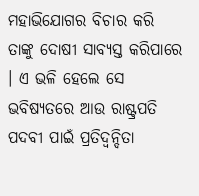ମହାଭିଯୋଗର ବିଚାର କରି ତାଙ୍କୁ ଦୋଷୀ ସାବ୍ୟସ୍ତ କରିପାରେ । ଏ ଭଳି ହେଲେ ସେ ଭବିଷ୍ୟତରେ ଆଉ ରାଷ୍ଟ୍ରପତି ପଦବୀ ପାଇଁ ପ୍ରତିଦ୍ୱନ୍ଦିତା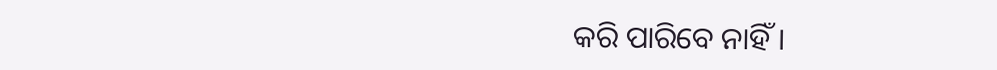କରି ପାରିବେ ନାହିଁ ।